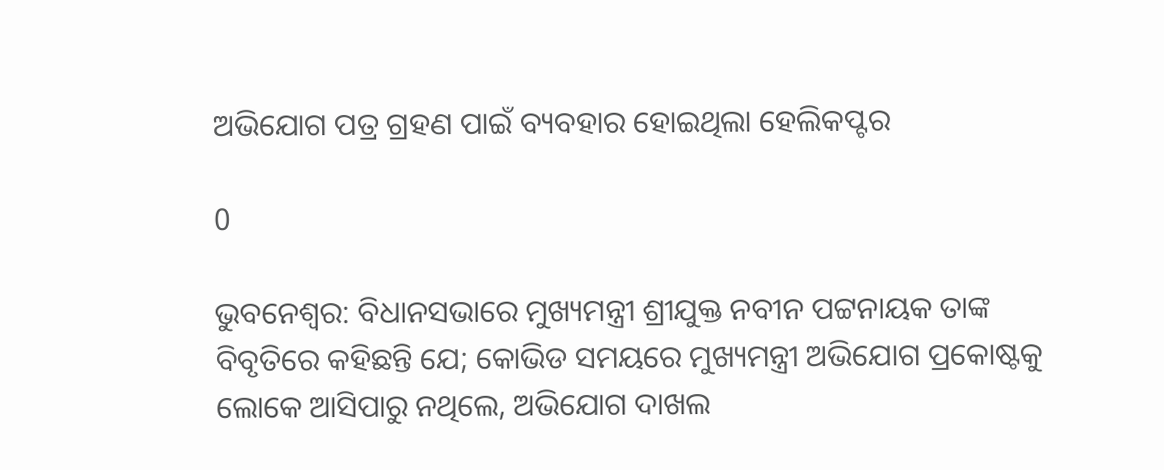ଅଭିଯୋଗ ପତ୍ର ଗ୍ରହଣ ପାଇଁ ବ୍ୟବହାର ହୋଇଥିଲା ହେଲିକପ୍ଟର

0

ଭୁବନେଶ୍ୱର: ବିଧାନସଭାରେ ମୁଖ୍ୟମନ୍ତ୍ରୀ ଶ୍ରୀଯୁକ୍ତ ନବୀନ ପଟ୍ଟନାୟକ ତାଙ୍କ ବିବୃତିରେ କହିଛନ୍ତି ଯେ; କୋଭିଡ ସମୟରେ ମୁଖ୍ୟମନ୍ତ୍ରୀ ଅଭିଯୋଗ ପ୍ରକୋଷ୍ଟକୁ ଲୋକେ ଆସିପାରୁ ନଥିଲେ, ଅଭିଯୋଗ ଦାଖଲ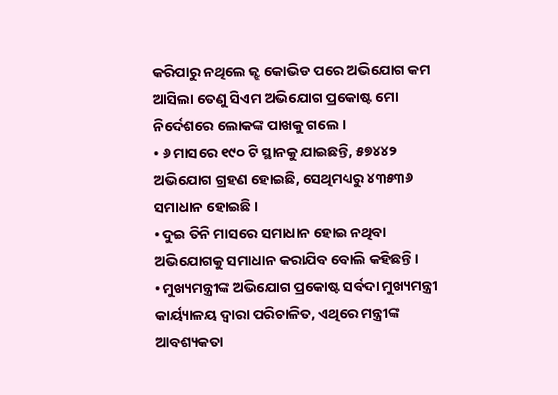କରିପାରୁ ନଥିଲେ ଜ୍ଝ କୋଭିଡ ପରେ ଅଭିଯୋଗ କମ ଆସିଲା ତେଣୁ ସିଏମ ଅଭିଯୋଗ ପ୍ରକୋଷ୍ଟ ମୋ ନିର୍ଦେଶରେ ଲୋକଙ୍କ ପାଖକୁ ଗଲେ ।
• ୬ ମାସରେ ୧୯୦ ଟି ସ୍ଥାନକୁ ଯାଇଛନ୍ତି, ୫୭୪୪୨ ଅଭିଯୋଗ ଗ୍ରହଣ ହୋଇଛି, ସେଥିମଧ୍ୟରୁ ୪୩୫୩୬ ସମାଧାନ ହୋଇଛି ।
• ଦୁଇ ତିନି ମାସରେ ସମାଧାନ ହୋଇ ନଥିବା ଅଭିଯୋଗକୁ ସମାଧାନ କରାଯିବ ବୋଲି କହିଛନ୍ତି ।
• ମୁଖ୍ୟମନ୍ତ୍ରୀଙ୍କ ଅଭିଯୋଗ ପ୍ରକୋଷ୍ଟ ସର୍ବଦା ମୁଖ୍ୟମନ୍ତ୍ରୀ କାର୍ୟ୍ୟାଳୟ ଦ୍ୱାରା ପରିଚାଳିତ, ଏଥିରେ ମନ୍ତ୍ରୀଙ୍କ ଆବଶ୍ୟକତା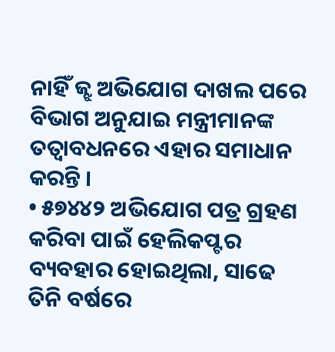ନାହିଁ ଜ୍ଝ ଅଭିଯୋଗ ଦାଖଲ ପରେ ବିଭାଗ ଅନୁଯାଇ ମନ୍ତ୍ରୀମାନଙ୍କ ତତ୍ୱାବଧନରେ ଏହାର ସମାଧାନ କରନ୍ତି ।
• ୫୭୪୪୨ ଅଭିଯୋଗ ପତ୍ର ଗ୍ରହଣ କରିବା ପାଇଁ ହେଲିକପ୍ଟର ବ୍ୟବହାର ହୋଇଥିଲା, ସାଢେ ତିନି ବର୍ଷରେ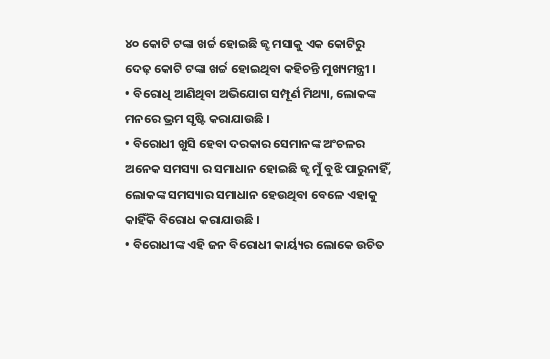୪୦ କୋଟି ଟଙ୍କା ଖର୍ଚ୍ଚ ହୋଇଛି ଜ୍ଝ ମସାକୁ ଏକ କୋଟିରୁ ଦେଢ଼ କୋଟି ଟଙ୍କା ଖର୍ଚ୍ଚ ହୋଇଥିବା କହିଚନ୍ତି ମୁଖ୍ୟମନ୍ତ୍ରୀ ।
• ବିରୋଧି ଆଣିଥିବା ଅଭିଯୋଗ ସମ୍ପୂର୍ଣ ମିଥ୍ୟା, ଲୋକଙ୍କ ମନରେ ଭ୍ରମ ସୃଷ୍ଟି କରାଯାଉଛି ।
• ବିରୋଧୀ ଖୁସି ହେବା ଦରକାର ସେମାନଙ୍କ ଅଂଚଳର ଅନେକ ସମସ୍ୟା ର ସମାଧାନ ହୋଇଛି ଜ୍ଝ ମୁଁ ବୁଝି ପାରୁନାହିଁ, ଲୋକଙ୍କ ସମସ୍ୟାର ସମାଧାନ ହେଉଥିବା ବେଳେ ଏହାକୁ କାହିଁକି ବିରୋଧ କରାଯାଉଛି ।
• ବିରୋଧୀଙ୍କ ଏହି ଜନ ବିରୋଧୀ କାର୍ୟ୍ୟର ଲୋକେ ଉଚିତ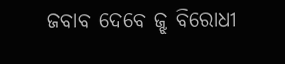ଜବାବ ଦେବେ ଜ୍ଝ ବିରୋଧୀ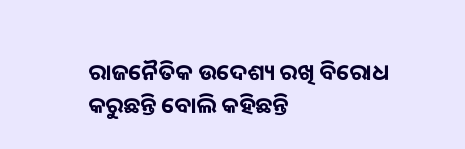ରାଜନୈତିକ ଉଦେଶ୍ୟ ରଖି ବିରୋଧ କରୁଛନ୍ତି ବୋଲି କହିଛନ୍ତି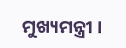ମୁଖ୍ୟମନ୍ତ୍ରୀ ।